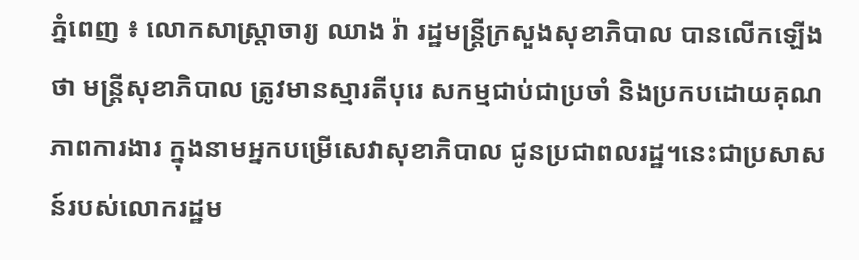ភ្នំពេញ ៖ លោកសាស្ត្រាចារ្យ ឈាង រ៉ា រដ្ឋមន្ត្រីក្រសួងសុខាភិបាល បានលើកឡើងថា មន្រ្តីសុខាភិបាល ត្រូវមានស្មារតីបុរេ សកម្មជាប់ជាប្រចាំ និងប្រកបដោយគុណភាពការងារ ក្នុងនាមអ្នកបម្រើសេវាសុខាភិបាល ជូនប្រជាពលរដ្ឋ។នេះជាប្រសាសន៍របស់លោករដ្ឋម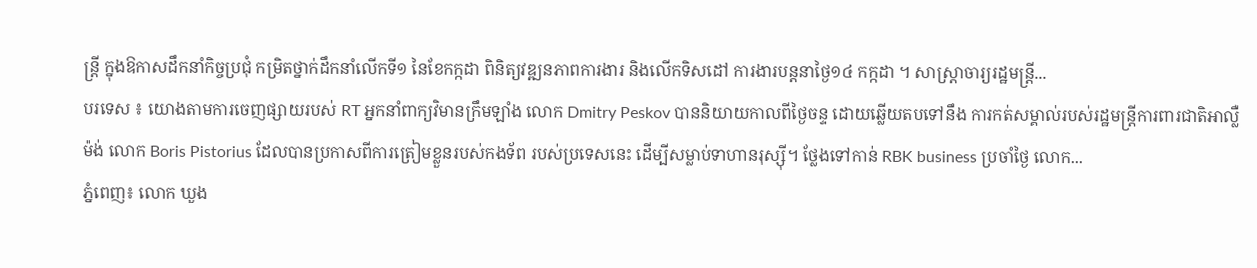ន្រ្តី ក្នុងឱកាសដឹកនាំកិច្ចប្រជុំ កម្រិតថ្នាក់ដឹកនាំលើកទី១ នៃខែកក្កដា ពិនិត្យវឌ្ឍនភាពការងារ និងលើកទិសដៅ ការងារបន្តនាថ្ងៃ១៤ កក្កដា ។ សាស្ត្រាចារ្យរដ្ឋមន្រ្តី...
បរទេស ៖ យោងតាមការចេញផ្សាយរបស់ RT អ្នកនាំពាក្យវិមានក្រឹមឡាំង លោក Dmitry Peskov បាននិយាយកាលពីថ្ងៃចន្ទ ដោយឆ្លើយតបទៅនឹង ការកត់សម្គាល់របស់រដ្ឋមន្ត្រីការពារជាតិអាល្លឺម៉ង់ លោក Boris Pistorius ដែលបានប្រកាសពីការត្រៀមខ្លួនរបស់កងទ័ព របស់ប្រទេសនេះ ដើម្បីសម្លាប់ទាហានរុស្ស៊ី។ ថ្លែងទៅកាន់ RBK business ប្រចាំថ្ងៃ លោក...
ភ្នំពេញ៖ លោក ឃួង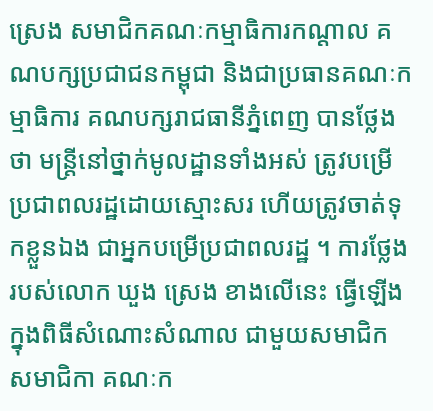ស្រេង សមាជិកគណៈកម្មាធិការកណ្តាល គណបក្សប្រជាជនកម្ពុជា និងជាប្រធានគណៈកម្មាធិការ គណបក្សរាជធានីភ្នំពេញ បានថ្លែងថា មន្រ្តីនៅថ្នាក់មូលដ្ឋានទាំងអស់ ត្រូវបម្រើប្រជាពលរដ្ឋដោយស្មោះសរ ហើយត្រូវចាត់ទុកខ្លួនឯង ជាអ្នកបម្រើប្រជាពលរដ្ឋ ។ ការថ្លែងរបស់លោក ឃួង ស្រេង ខាងលើនេះ ធ្វើឡើងក្នុងពិធីសំណោះសំណាល ជាមួយសមាជិក សមាជិកា គណៈក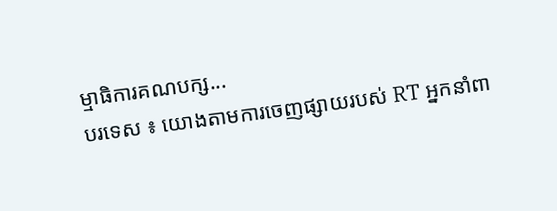ម្មាធិការគណបក្ស...
បរទេស ៖ យោងតាមការចេញផ្សាយរបស់ RT អ្នកនាំពា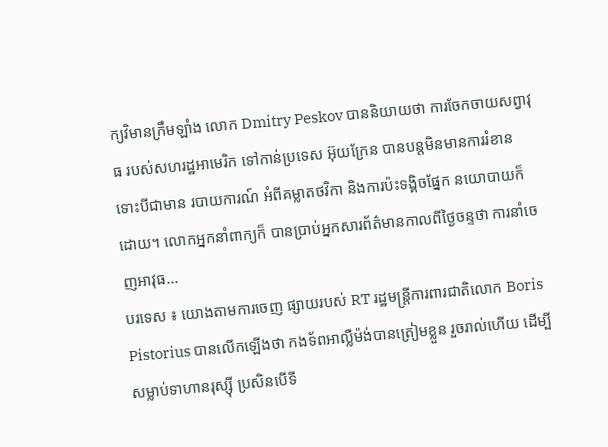ក្យវិមានក្រឹមឡាំង លោក Dmitry Peskov បាននិយាយថា ការចែកចាយសព្វាវុធ របស់សហរដ្ឋអាមេរិក ទៅកាន់ប្រទេស អ៊ុយក្រែន បានបន្តមិនមានការរំខាន ទោះបីជាមាន របាយការណ៍ អំពីគម្លាតថវិកា និងការប៉ះទង្គិចផ្នែក នយោបាយក៏ដោយ។ លោកអ្នកនាំពាក្យក៏ បានប្រាប់អ្នកសារព័ត៌មានកាលពីថ្ងៃចន្ទថា ការនាំចេញអាវុធ...
បរទេស ៖ យោងតាមការចេញ ផ្សាយរបស់ RT រដ្ឋមន្ត្រីការពារជាតិលោក Boris Pistorius បានលើកឡើងថា កងទ័ពអាល្លឺម៉ង់បានត្រៀមខ្លួន រួចរាល់ហើយ ដើម្បីសម្លាប់ទាហានរុស្ស៊ី ប្រសិនបើទី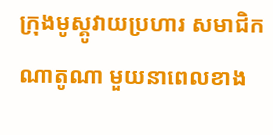ក្រុងមូស្គូវាយប្រហារ សមាជិកណាតូណា មួយនាពេលខាង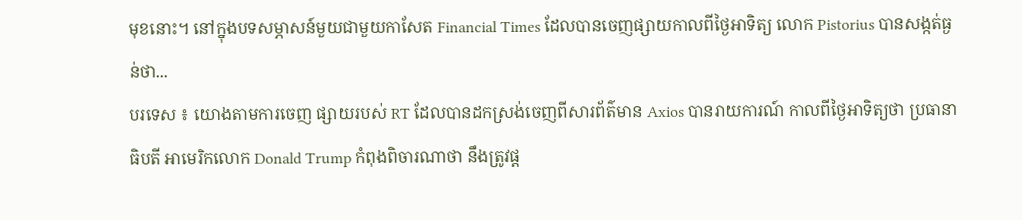មុខនោះ។ នៅក្នុងបទសម្ភាសន៍មួយជាមួយកាសែត Financial Times ដែលបានចេញផ្សាយកាលពីថ្ងៃអាទិត្យ លោក Pistorius បានសង្កត់ធ្ងន់ថា...
បរទេស ៖ យោងតាមការចេញ ផ្សាយរបស់ RT ដែលបានដកស្រង់ចេញពីសារព័ត៌មាន Axios បានរាយការណ៍ កាលពីថ្ងៃអាទិត្យថា ប្រធានាធិបតី អាមេរិកលោក Donald Trump កំពុងពិចារណាថា នឹងត្រូវផ្ត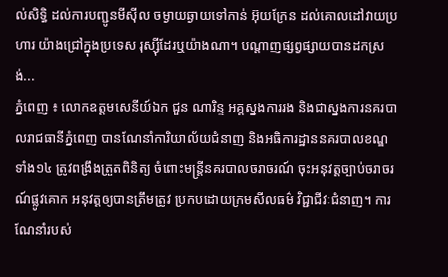ល់សិទ្ធិ ដល់ការបញ្ជូនមីស៊ីល ចម្ងាយឆ្ងាយទៅកាន់ អ៊ុយក្រែន ដល់គោលដៅវាយប្រហារ យ៉ាងជ្រៅក្នុងប្រទេស រុស្ស៊ីដែរឬយ៉ាងណា។ បណ្តាញផ្សព្វផ្សាយបានដកស្រង់...
ភ្នំពេញ ៖ លោកឧត្តមសេនីយ៍ឯក ជួន ណារិន្ទ អគ្គស្នងការរង និងជាស្នងការនគរបាលរាជធានីភ្នំពេញ បានណែនាំការិយាល័យជំនាញ និងអធិការដ្ឋាននគរបាលខណ្ឌទាំង១៤ ត្រូវពង្រឹងត្រួតពិនិត្យ ចំពោះមន្រ្តីនគរបាលចរាចរណ៍ ចុះអនុវត្តច្បាប់ចរាចរណ៍ផ្លូវគោក អនុវត្តឲ្យបានត្រឹមត្រូវ ប្រកបដោយក្រមសីលធម៌ វិជ្ជាជីវៈជំនាញ។ ការណែនាំរបស់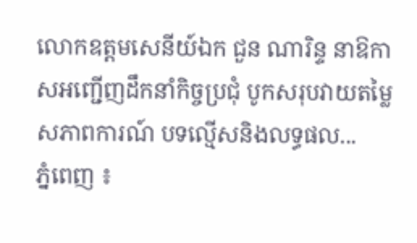លោកឧត្តមសេនីយ៍ឯក ជួន ណារិន្ទ នាឱកាសអញ្ជើញដឹកនាំកិច្ចប្រជុំ បូកសរុបវាយតម្លៃសភាពការណ៍ បទល្មើសនិងលទ្ធផល...
ភ្នំពេញ ៖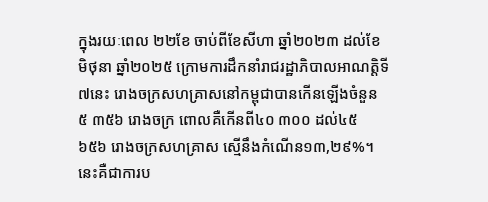ក្នុងរយៈពេល ២២ខែ ចាប់ពីខែសីហា ឆ្នាំ២០២៣ ដល់ខែមិថុនា ឆ្នាំ២០២៥ ក្រោមការដឹកនាំរាជរដ្ឋាភិបាលអាណត្តិទី៧នេះ រោងចក្រសហគ្រាសនៅកម្ពុជាបានកើនឡើងចំនួន ៥ ៣៥៦ រោងចក្រ ពោលគឺកើនពី៤០ ៣០០ ដល់៤៥ ៦៥៦ រោងចក្រសហគ្រាស ស្មើនឹងកំណើន១៣,២៩%។ នេះគឺជាការប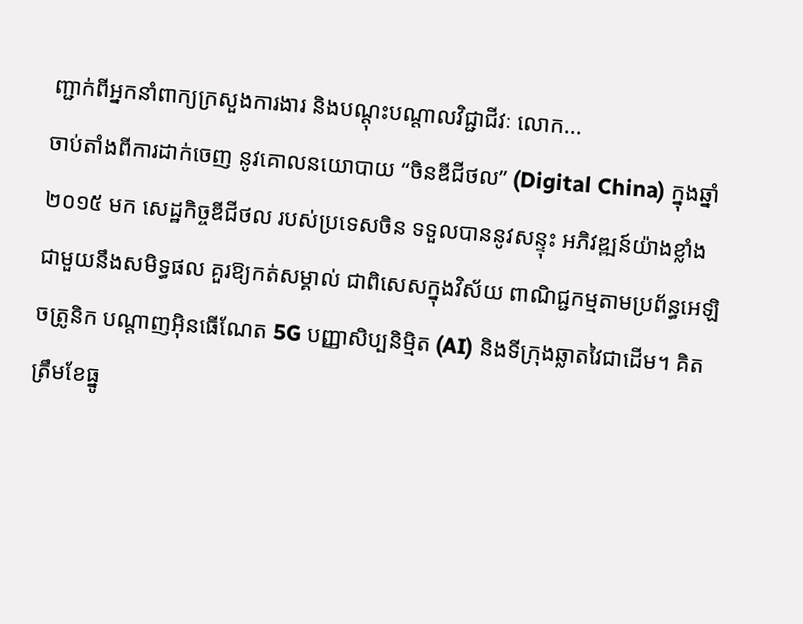ញ្ជាក់ពីអ្នកនាំពាក្យក្រសួងការងារ និងបណ្តុះបណ្តាលវិជ្ជាជីវៈ លោក...
ចាប់តាំងពីការដាក់ចេញ នូវគោលនយោបាយ “ចិនឌីជីថល” (Digital China) ក្នុងឆ្នាំ២០១៥ មក សេដ្ឋកិច្ចឌីជីថល របស់ប្រទេសចិន ទទួលបាននូវសន្ទុះ អភិវឌ្ឍន៍យ៉ាងខ្លាំង ជាមួយនឹងសមិទ្ធផល គួរឱ្យកត់សម្គាល់ ជាពិសេសក្នុងវិស័យ ពាណិជ្ជកម្មតាមប្រព័ន្ធអេឡិចត្រូនិក បណ្តាញអ៊ិនធើណែត 5G បញ្ញាសិប្បនិម្មិត (AI) និងទីក្រុងឆ្លាតវៃជាដើម។ គិតត្រឹមខែធ្នូ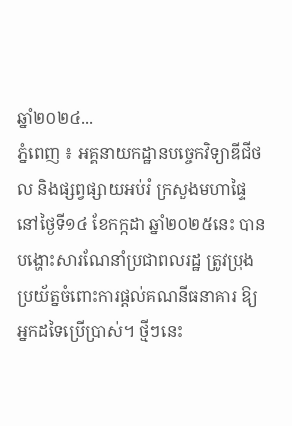ឆ្នាំ២០២៤...
ភ្នំពេញ ៖ អគ្គនាយកដ្ឋានបច្ចេកវិទ្យាឌីជីថល និងផ្សព្វផ្សាយអប់រំ ក្រសួងមហាផ្ទៃ នៅថ្ងៃទី១៤ ខែកក្កដា ឆ្នាំ២០២៥នេះ បានបង្ហោះសារណែនាំប្រជាពលរដ្ឋ ត្រូវប្រុងប្រយ័ត្នចំពោះការផ្តល់គណនីធនាគារ ឱ្យអ្នកដទៃប្រើប្រាស់។ ថ្មីៗនេះ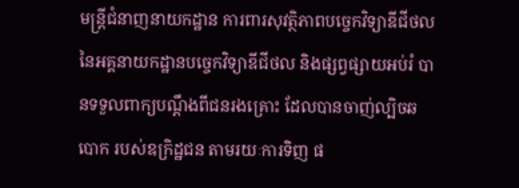មន្ត្រីជំនាញនាយកដ្ឋាន ការពារសុវត្ថិភាពបច្ចេកវិទ្យាឌីជីថល នៃអគ្គនាយកដ្ឋានបច្ចេកវិទ្យាឌីជីថល និងផ្សព្វផ្សាយអប់រំ បានទទួលពាក្យបណ្តឹងពីជនរងគ្រោះ ដែលបានចាញ់ល្បិចឆបោក របស់ឧក្រិដ្ឋជន តាមរយៈការទិញ ផ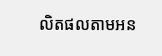លិតផលតាមអន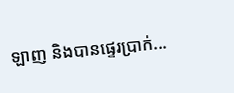ឡាញ និងបានផ្ទេរប្រាក់...